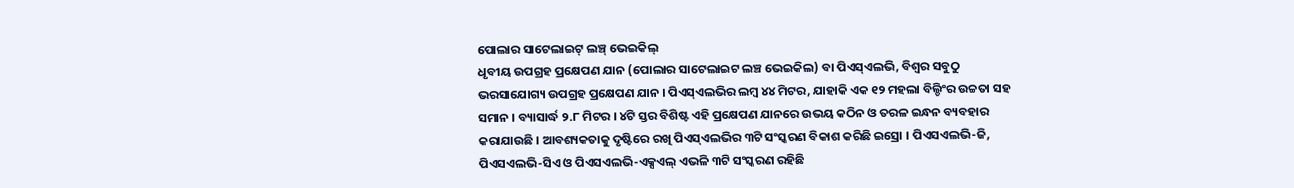ପୋଲାର ସାଟେଲାଇଟ୍ ଲଞ୍ଚ୍ ଭେଇକିଲ୍
ଧୃବୀୟ ଉପଗ୍ରହ ପ୍ରକ୍ଷେପଣ ଯାନ (ପୋଲାର ସାଟେଲାଇଟ ଲଞ୍ଚ ଭେଇକିଲ) ବା ପିଏସ୍ଏଲଭି, ବିଶ୍ୱର ସବୁଠୁ ଭରସାଯୋଗ୍ୟ ଉପଗ୍ରହ ପ୍ରକ୍ଷେପଣ ଯାନ । ପିଏସ୍ଏଲଭିର ଲମ୍ବ ୪୪ ମିଟର, ଯାହାକି ଏକ ୧୨ ମହଲା ବିଲ୍ଡିଂର ଉଚ୍ଚତା ସହ ସମାନ । ବ୍ୟାସାର୍ଦ୍ଧ ୨.୮ ମିଟର । ୪ଟି ସ୍ତର ବିଶିଷ୍ଟ ଏହି ପ୍ରକ୍ଷେପଣ ଯାନରେ ଉଭୟ କଠିନ ଓ ତରଳ ଇନ୍ଧନ ବ୍ୟବହାର କରାଯାଉଛି । ଆବଶ୍ୟକତାକୁ ଦୃଷ୍ଟିରେ ରଖି ପିଏସ୍ଏଲଭିର ୩ଟି ସଂସ୍କରଣ ବିକାଶ କରିଛି ଇସ୍ରୋ । ପିଏସଏଲଭି-ଜି, ପିଏସଏଲଭି-ସିଏ ଓ ପିଏସଏଲଭି-ଏକ୍ସଏଲ୍ ଏଭଳି ୩ଟି ସଂସ୍କରଣ ରହିଛି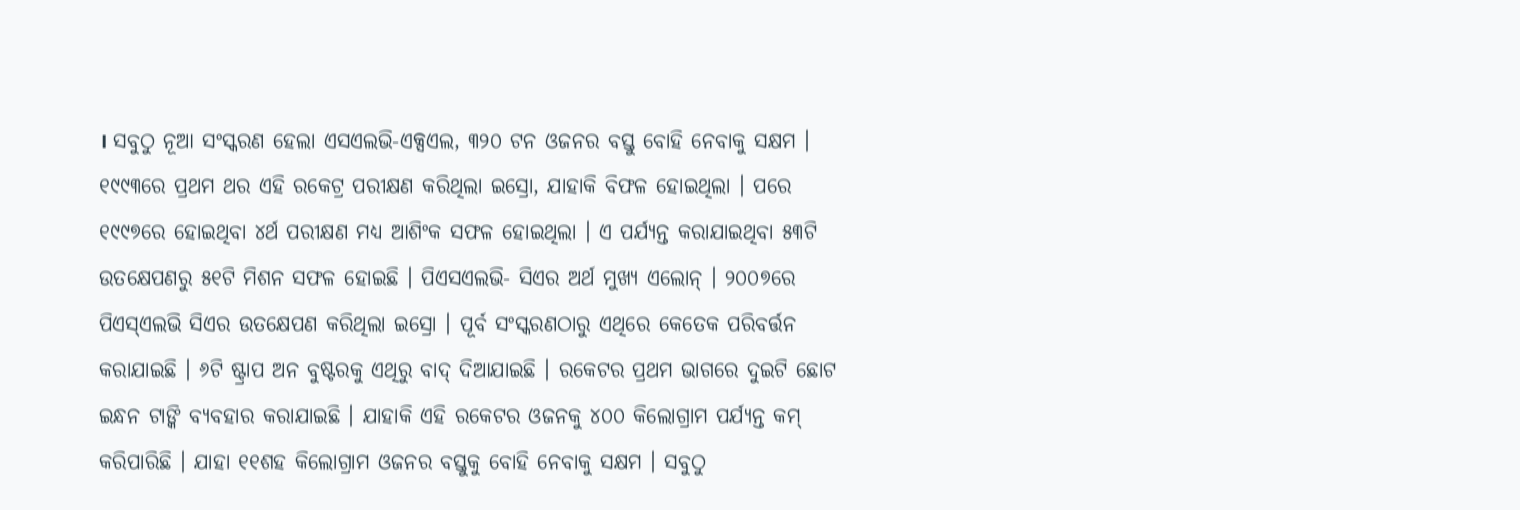। ସବୁଠୁ ନୂଆ ସଂସ୍କରଣ ହେଲା ଏସଏଲଭି-ଏକ୍ସଏଲ, ୩୨୦ ଟନ ଓଜନର ବସ୍ତୁ ବୋହି ନେବାକୁ ସକ୍ଷମ । ୧୯୯୩ରେ ପ୍ରଥମ ଥର ଏହି ରକେଟ୍ର ପରୀକ୍ଷଣ କରିଥିଲା ଇସ୍ରୋ, ଯାହାକି ବିଫଳ ହୋଇଥିଲା । ପରେ ୧୯୯୭ରେ ହୋଇଥିବା ୪ର୍ଥ ପରୀକ୍ଷଣ ମଧ୍ୟ ଆଶିଂକ ସଫଳ ହୋଇଥିଲା । ଏ ପର୍ଯ୍ୟନ୍ତ କରାଯାଇଥିବା ୫୩ଟି ଉତକ୍ଷେପଣରୁ ୫୧ଟି ମିଶନ ସଫଳ ହୋଇଛି । ପିଏସଏଲଭି- ସିଏର ଅର୍ଥ ମୁଖ୍ୟ ଏଲୋନ୍ । ୨୦୦୭ରେ ପିଏସ୍ଏଲଭି ସିଏର ଉତକ୍ଷେପଣ କରିଥିଲା ଇସ୍ରୋ । ପୂର୍ବ ସଂସ୍କରଣଠାରୁ ଏଥିରେ କେତେକ ପରିବର୍ତ୍ତନ କରାଯାଇଛି । ୬ଟି ଷ୍ଟ୍ରାପ ଅନ ବୁଷ୍ଟରକୁ ଏଥିରୁ ବାଦ୍ ଦିଆଯାଇଛି । ରକେଟର ପ୍ରଥମ ଭାଗରେ ଦୁଇଟି ଛୋଟ ଇନ୍ଧନ ଟାଙ୍କି ବ୍ୟବହାର କରାଯାଇଛି । ଯାହାକି ଏହି ରକେଟର ଓଜନକୁ ୪୦୦ କିଲୋଗ୍ରାମ ପର୍ଯ୍ୟନ୍ତ କମ୍ କରିପାରିଛି । ଯାହା ୧୧ଶହ କିଲୋଗ୍ରାମ ଓଜନର ବସ୍ତୁକୁ ବୋହି ନେବାକୁ ସକ୍ଷମ । ସବୁଠୁ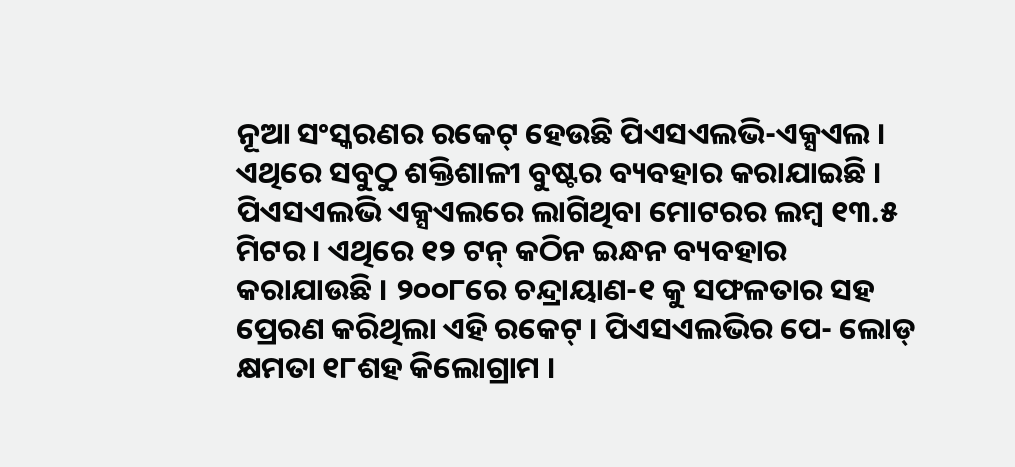ନୂଆ ସଂସ୍କରଣର ରକେଟ୍ ହେଉଛି ପିଏସଏଲଭି-ଏକ୍ସଏଲ । ଏଥିରେ ସବୁଠୁ ଶକ୍ତିଶାଳୀ ବୁଷ୍ଟର ବ୍ୟବହାର କରାଯାଇଛି । ପିଏସଏଲଭି ଏକ୍ସଏଲରେ ଲାଗିଥିବା ମୋଟରର ଲମ୍ବ ୧୩.୫ ମିଟର । ଏଥିରେ ୧୨ ଟନ୍ କଠିନ ଇନ୍ଧନ ବ୍ୟବହାର କରାଯାଉଛି । ୨୦୦୮ରେ ଚନ୍ଦ୍ରାୟାଣ-୧ କୁ ସଫଳତାର ସହ ପ୍ରେରଣ କରିଥିଲା ଏହି ରକେଟ୍ । ପିଏସଏଲଭିର ପେ- ଲୋଡ୍ କ୍ଷମତା ୧୮ଶହ କିଲୋଗ୍ରାମ ।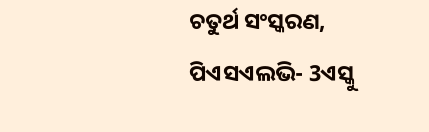ଚତୁର୍ଥ ସଂସ୍କରଣ, ପିଏସଏଲଭି- 3ଏସ୍କୁ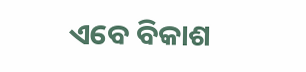ଏବେ ବିକାଶ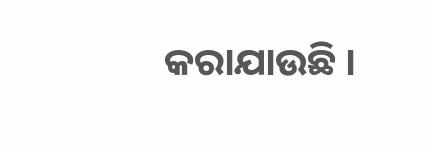କରାଯାଉଛି ।